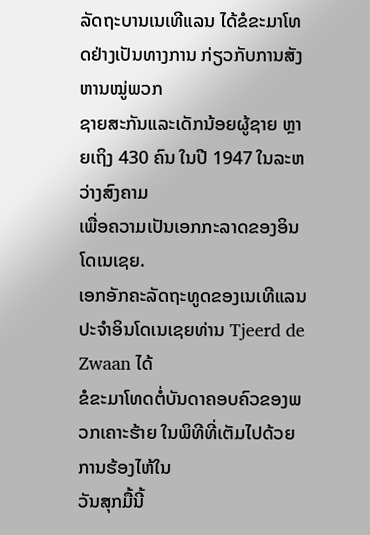ລັດຖະບານເນເທີແລນ ໄດ້ຂໍຂະມາໂທດຢ່າງເປັນທາງການ ກ່ຽວກັບການສັງຫານໝູ່ພວກ
ຊາຍສະກັນແລະເດັກນ້ອຍຜູ້ຊາຍ ຫຼາຍເຖິງ 430 ຄົນ ໃນປີ 1947 ໃນລະຫວ່າງສົງຄາມ
ເພື່ອຄວາມເປັນເອກກະລາດຂອງອິນໂດເນເຊຍ.
ເອກອັກຄະລັດຖະທູດຂອງເນເທີແລນປະຈຳອິນໂດເນເຊຍທ່ານ Tjeerd de Zwaan ໄດ້
ຂໍຂະມາໂທດຕໍ່ບັນດາຄອບຄົວຂອງພວກເຄາະຮ້າຍ ໃນພິທີທີ່ເຕັມໄປດ້ວຍການຮ້ອງໄຫ້ໃນ
ວັນສຸກມື້ນີ້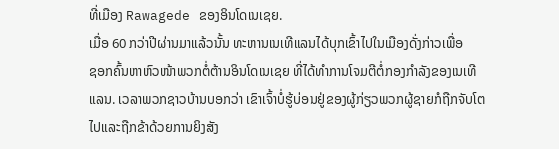ທີ່ເມືອງ Rawagede ຂອງອິນໂດເນເຊຍ.
ເມື່ອ 60 ກວ່າປີຜ່ານມາແລ້ວນັ້ນ ທະຫານເນເທີແລນໄດ້ບຸກເຂົ້າໄປໃນເມືອງດັ່ງກ່າວເພື່ອ
ຊອກຄົ້ນຫາຫົວໜ້າພວກຕໍ່ຕ້ານອິນໂດເນເຊຍ ທີ່ໄດ້ທຳການໂຈມຕີຕໍ່ກອງກຳລັງຂອງເນເທີ
ແລນ. ເວລາພວກຊາວບ້ານບອກວ່າ ເຂົາເຈົ້າບໍ່ຮູ້ບ່ອນຢູ່ຂອງຜູ້ກ່ຽວພວກຜູ້ຊາຍກໍຖືກຈັບໂຕ
ໄປແລະຖືກຂ້າດ້ວຍການຍິງສັງ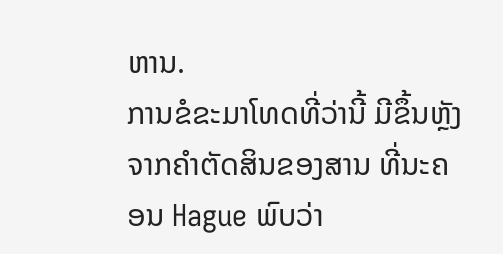ຫານ.
ການຂໍຂະມາໂທດທີ່ວ່ານີ້ ມີຂຶ້ນຫຼັງຈາກຄຳຕັດສິນຂອງສານ ທີ່ນະຄອນ Hague ພົບວ່າ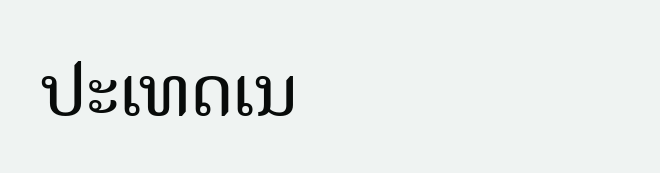ປະເທດເນ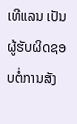ເທີແລນ ເປັນຜູ້ຮັບຜິດຊອບຕໍ່ການສັງ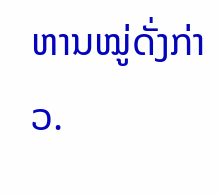ຫານໝູ່ດັ່ງກ່າວ.